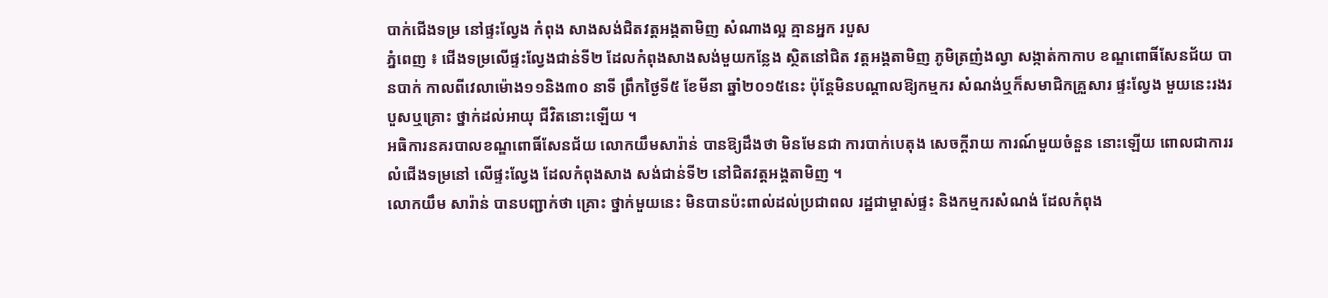បាក់ជើងទម្រ នៅផ្ទះល្វែង កំពុង សាងសង់ជិតវត្ដអង្គតាមិញ សំណាងល្អ គ្មានអ្នក របួស
ភ្នំពេញ ៖ ជើងទម្រលើផ្ទះល្វែងជាន់ទី២ ដែលកំពុងសាងសង់មួយកន្លែង ស្ថិតនៅជិត វត្ដអង្គតាមិញ ភូមិត្រញំងល្វា សង្កាត់កាកាប ខណ្ឌពោធិ៍សែនជ័យ បានបាក់ កាលពីវេលាម៉ោង១១និង៣០ នាទី ព្រឹកថ្ងៃទី៥ ខែមីនា ឆ្នាំ២០១៥នេះ ប៉ុន្ដែមិនបណ្ដាលឱ្យកម្មករ សំណង់ឬក៏សមាជិកគ្រួសារ ផ្ទះល្វែង មួយនេះរងរបួសឬគ្រោះ ថ្នាក់ដល់អាយុ ជីវិតនោះឡើយ ។
អធិការនគរបាលខណ្ឌពោធិ៍សែនជ័យ លោកយឹមសារ៉ាន់ បានឱ្យដឹងថា មិនមែនជា ការបាក់បេតុង សេចក្ដីរាយ ការណ៍មួយចំនួន នោះឡើយ ពោលជាការរលំជើងទម្រនៅ លើផ្ទះល្វែង ដែលកំពុងសាង សង់ជាន់ទី២ នៅជិតវត្ដអង្គតាមិញ ។
លោកយឹម សារ៉ាន់ បានបញ្ជាក់ថា គ្រោះ ថ្នាក់មួយនេះ មិនបានប៉ះពាល់ដល់ប្រជាពល រដ្ឋជាម្ចាស់ផ្ទះ និងកម្មករសំណង់ ដែលកំពុង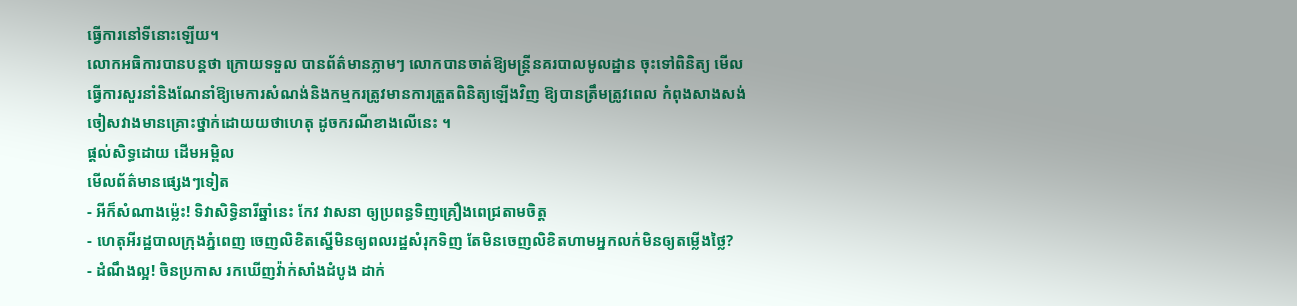ធ្វើការនៅទីនោះឡើយ។
លោកអធិការបានបន្ដថា ក្រោយទទួល បានព័ត៌មានភ្លាមៗ លោកបានចាត់ឱ្យមន្ដ្រីនគរបាលមូលដ្ឋាន ចុះទៅពិនិត្យ មើលធ្វើការសួរនាំនិងណែនាំឱ្យមេការសំណង់និងកម្មករត្រូវមានការត្រួតពិនិត្យឡើងវិញ ឱ្យបានត្រឹមត្រូវពេល កំពុងសាងសង់ ចៀសវាងមានគ្រោះថ្នាក់ដោយយថាហេតុ ដូចករណីខាងលើនេះ ។
ផ្តល់សិទ្ធដោយ ដើមអម្ពិល
មើលព័ត៌មានផ្សេងៗទៀត
- អីក៏សំណាងម្ល៉េះ! ទិវាសិទ្ធិនារីឆ្នាំនេះ កែវ វាសនា ឲ្យប្រពន្ធទិញគ្រឿងពេជ្រតាមចិត្ត
- ហេតុអីរដ្ឋបាលក្រុងភ្នំពេញ ចេញលិខិតស្នើមិនឲ្យពលរដ្ឋសំរុកទិញ តែមិនចេញលិខិតហាមអ្នកលក់មិនឲ្យតម្លើងថ្លៃ?
- ដំណឹងល្អ! ចិនប្រកាស រកឃើញវ៉ាក់សាំងដំបូង ដាក់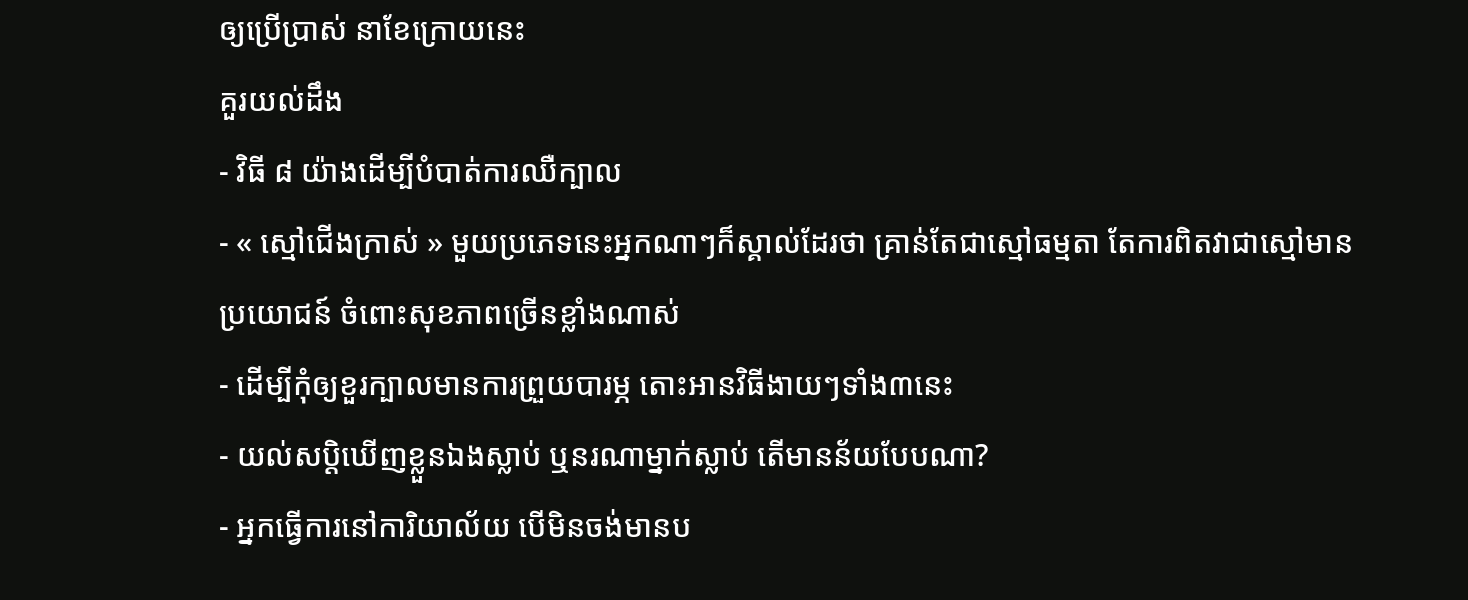ឲ្យប្រើប្រាស់ នាខែក្រោយនេះ
គួរយល់ដឹង
- វិធី ៨ យ៉ាងដើម្បីបំបាត់ការឈឺក្បាល
- « ស្មៅជើងក្រាស់ » មួយប្រភេទនេះអ្នកណាៗក៏ស្គាល់ដែរថា គ្រាន់តែជាស្មៅធម្មតា តែការពិតវាជាស្មៅមានប្រយោជន៍ ចំពោះសុខភាពច្រើនខ្លាំងណាស់
- ដើម្បីកុំឲ្យខួរក្បាលមានការព្រួយបារម្ភ តោះអានវិធីងាយៗទាំង៣នេះ
- យល់សប្តិឃើញខ្លួនឯងស្លាប់ ឬនរណាម្នាក់ស្លាប់ តើមានន័យបែបណា?
- អ្នកធ្វើការនៅការិយាល័យ បើមិនចង់មានប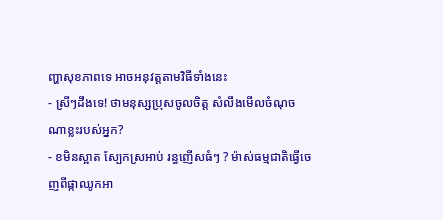ញ្ហាសុខភាពទេ អាចអនុវត្តតាមវិធីទាំងនេះ
- ស្រីៗដឹងទេ! ថាមនុស្សប្រុសចូលចិត្ត សំលឹងមើលចំណុចណាខ្លះរបស់អ្នក?
- ខមិនស្អាត ស្បែកស្រអាប់ រន្ធញើសធំៗ ? ម៉ាស់ធម្មជាតិធ្វើចេញពីផ្កាឈូកអា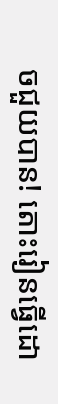ចជួយបាន! តោះរៀនធ្វើដោ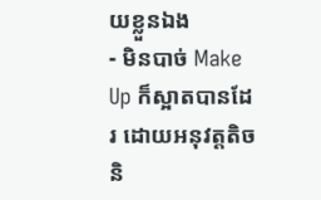យខ្លួនឯង
- មិនបាច់ Make Up ក៏ស្អាតបានដែរ ដោយអនុវត្តតិចនិ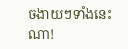ចងាយៗទាំងនេះណា!